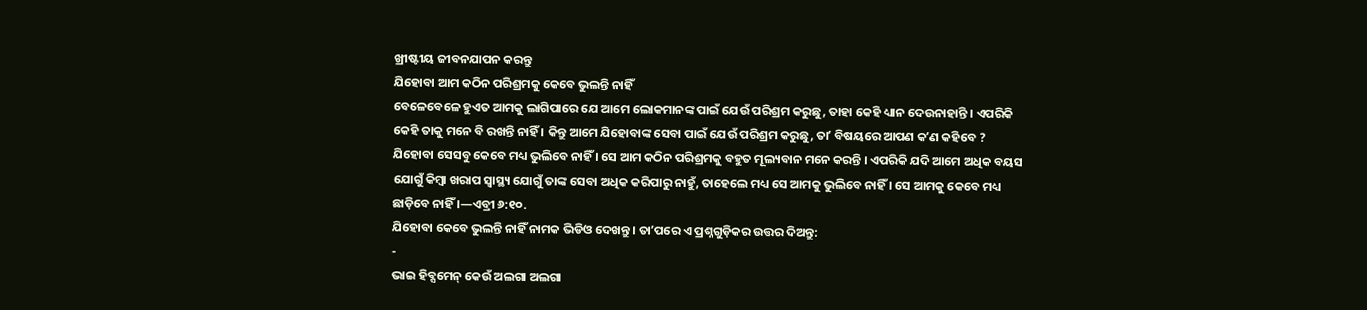ଖ୍ରୀଷ୍ଟୀୟ ଜୀବନଯାପନ କରନ୍ତୁ
ଯିହୋବା ଆମ କଠିନ ପରିଶ୍ରମକୁ କେବେ ଭୁଲନ୍ତି ନାହିଁ
ବେଳେବେଳେ ହୁଏତ ଆମକୁ ଲାଗିପାରେ ଯେ ଆମେ ଲୋକମାନଙ୍କ ପାଇଁ ଯେଉଁ ପରିଶ୍ରମ କରୁଛୁ, ତାହା କେହି ଧ୍ୟାନ ଦେଉନାହାନ୍ତି । ଏପରିକି କେହି ତାକୁ ମନେ ବି ରଖନ୍ତି ନାହିଁ । କିନ୍ତୁ ଆମେ ଯିହୋବାଙ୍କ ସେବା ପାଇଁ ଯେଉଁ ପରିଶ୍ରମ କରୁଛୁ, ତାʼ ବିଷୟରେ ଆପଣ କʼଣ କହିବେ ? ଯିହୋବା ସେସବୁ କେବେ ମଧ୍ୟ ଭୁଲିବେ ନାହିଁ । ସେ ଆମ କଠିନ ପରିଶ୍ରମକୁ ବହୁତ ମୂଲ୍ୟବାନ ମନେ କରନ୍ତି । ଏପରିକି ଯଦି ଆମେ ଅଧିକ ବୟସ ଯୋଗୁଁ କିମ୍ବା ଖରାପ ସ୍ୱାସ୍ଥ୍ୟ ଯୋଗୁଁ ତାଙ୍କ ସେବା ଅଧିକ କରିପାରୁ ନାହୁଁ, ତାହେଲେ ମଧ୍ୟ ସେ ଆମକୁ ଭୁଲିବେ ନାହିଁ । ସେ ଆମକୁ କେବେ ମଧ୍ୟ ଛାଡ଼ିବେ ନାହିଁ ।—ଏବ୍ରୀ ୬:୧୦.
ଯିହୋବା କେବେ ଭୁଲନ୍ତି ନାହିଁ ନାମକ ଭିଡିଓ ଦେଖନ୍ତୁ । ତାʼପରେ ଏ ପ୍ରଶ୍ନଗୁଡ଼ିକର ଉତ୍ତର ଦିଅନ୍ତୁ:
-
ଭାଇ ହିବ୍ସମେନ୍ କେଉଁ ଅଲଗା ଅଲଗା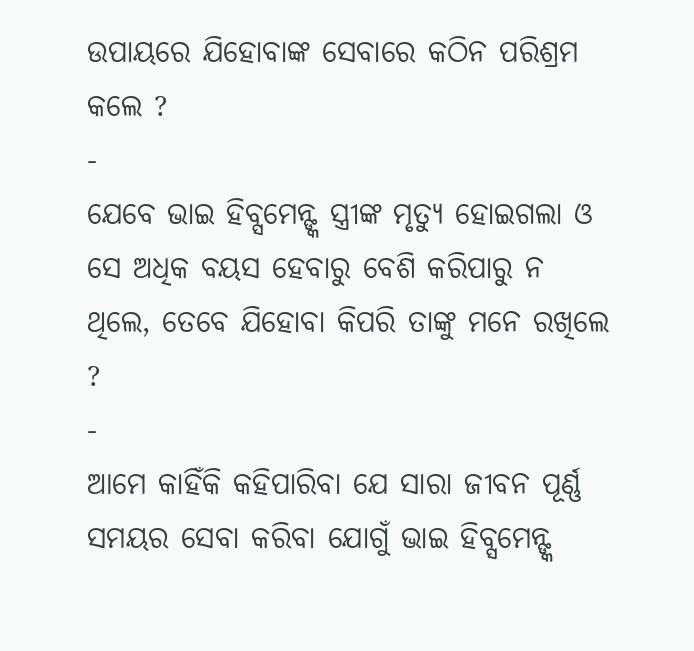ଉପାୟରେ ଯିହୋବାଙ୍କ ସେବାରେ କଠିନ ପରିଶ୍ରମ କଲେ ?
-
ଯେବେ ଭାଇ ହିବ୍ସମେନ୍ଙ୍କ ସ୍ତ୍ରୀଙ୍କ ମୃତ୍ୟୁ ହୋଇଗଲା ଓ ସେ ଅଧିକ ବୟସ ହେବାରୁ ବେଶି କରିପାରୁ ନ ଥିଲେ, ତେବେ ଯିହୋବା କିପରି ତାଙ୍କୁ ମନେ ରଖିଲେ ?
-
ଆମେ କାହିଁକି କହିପାରିବା ଯେ ସାରା ଜୀବନ ପୂର୍ଣ୍ଣ ସମୟର ସେବା କରିବା ଯୋଗୁଁ ଭାଇ ହିବ୍ସମେନ୍ଙ୍କ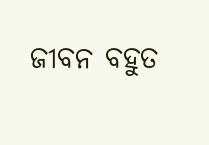ଜୀବନ ବହୁତ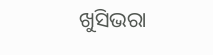ଖୁସିଭରା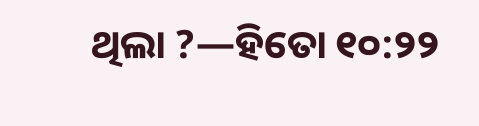ଥିଲା ?—ହିତୋ ୧୦:୨୨